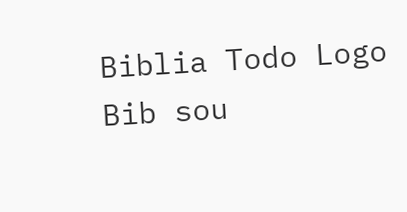Biblia Todo Logo
Bib sou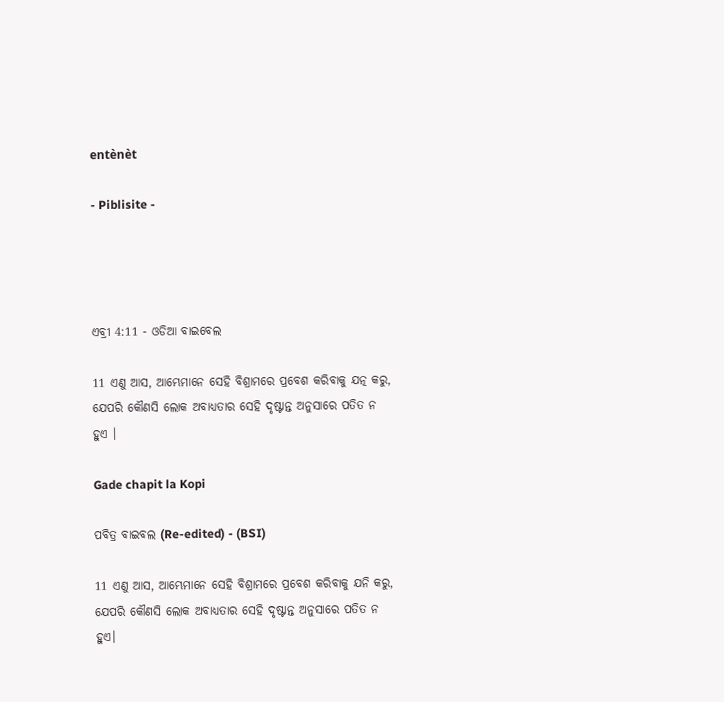entènèt

- Piblisite -




ଏବ୍ରୀ 4:11 - ଓଡିଆ ବାଇବେଲ

11 ଏଣୁ ଆସ, ଆମ୍ଭେମାନେ ସେହି ବିଶ୍ରାମରେ ପ୍ରବେଶ କରିବାକୁ ଯତ୍ନ କରୁ, ଯେପରି କୌଣସି ଲୋକ ଅବାଧ୍ୟତାର ସେହି ଦୃଷ୍ଟାନ୍ତ ଅନୁସାରେ ପତିତ ନ ହୁଏ ।

Gade chapit la Kopi

ପବିତ୍ର ବାଇବଲ (Re-edited) - (BSI)

11 ଏଣୁ ଆସ, ଆମ୍ଭେମାନେ ସେହି ବିଶ୍ରାମରେ ପ୍ରବେଶ କରିବାକୁ ଯନି କରୁ, ଯେପରି କୌଣସି ଲୋକ ଅବାଧ୍ୟତାର ସେହି ଦୃଷ୍ଟାନ୍ତ ଅନୁସାରେ ପତିତ ନ ହୁଏ।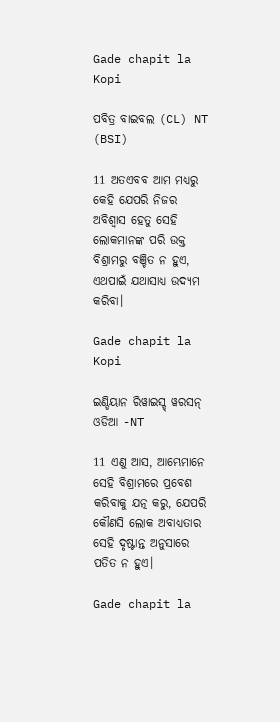Gade chapit la Kopi

ପବିତ୍ର ବାଇବଲ (CL) NT (BSI)

11 ଅତଏବବ ଆମ ମଧ୍ୟରୁ କେହି ଯେପରି ନିଜର ଅବିଶ୍ୱାସ ହେତୁ ସେହି ଲୋକମାନଙ୍କ ପରି ଉକ୍ତ ବିଶ୍ରାମରୁ ବଞ୍ଚିତ ନ ହୁଏ, ଏଥପାଇଁ ଯଥାସାଧ୍ୟ ଉଦ୍ୟମ କରିବା।

Gade chapit la Kopi

ଇଣ୍ଡିୟାନ ରିୱାଇସ୍ଡ୍ ୱରସନ୍ ଓଡିଆ -NT

11 ଏଣୁ ଆସ, ଆମ୍ଭେମାନେ ସେହି ବିଶ୍ରାମରେ ପ୍ରବେଶ କରିବାକୁ ଯତ୍ନ କରୁ, ଯେପରି କୌଣସି ଲୋକ ଅବାଧ୍ୟତାର ସେହି ଦୃଷ୍ଟାନ୍ତ ଅନୁସାରେ ପତିତ ନ ହୁଏ।

Gade chapit la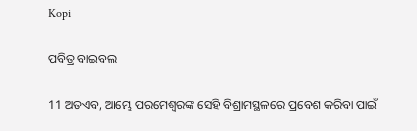Kopi

ପବିତ୍ର ବାଇବଲ

11 ଅତଏବ, ଆମ୍ଭେ ପରମେଶ୍ୱରଙ୍କ ସେହି ବିଶ୍ରାମସ୍ଥଳରେ ପ୍ରବେଶ କରିବା ପାଇଁ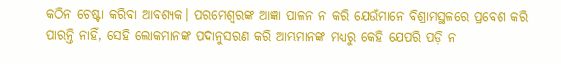କଠିନ ଚେଷ୍ଟା କରିବା ଆବଶ୍ୟକ। ପରମେଶ୍ୱରଙ୍କ ଆଜ୍ଞା ପାଳନ ନ କରି ଯେଉଁମାନେ ବିଶ୍ରାମସ୍ଥଳରେ ପ୍ରବେଶ କରି ପାରନ୍ତି ନାହିଁ, ସେହି ଲୋକମାନଙ୍କ ପଦାନୁସରଣ କରି ଆମ୍ଭମାନଙ୍କ ମଧ୍ୟରୁ କେହି ଯେପରି ପଡ଼ି ନ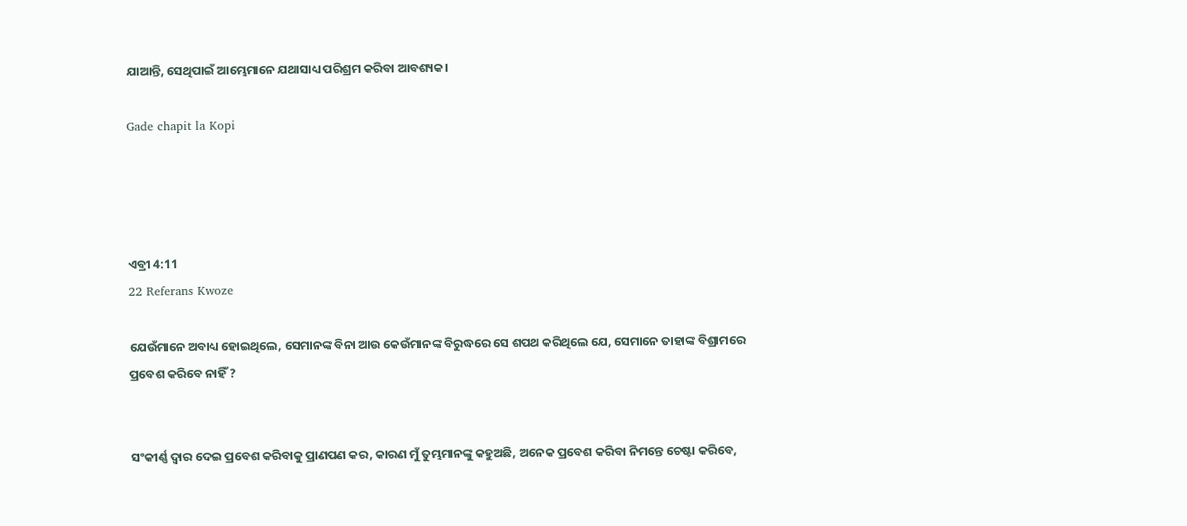ଯାଆନ୍ତି, ସେଥିପାଇଁ ଆମ୍ଭେମାନେ ଯଥାସାଧ୍ୟ ପରିଶ୍ରମ କରିବା ଆବଶ୍ୟକ।

Gade chapit la Kopi




ଏବ୍ରୀ 4:11
22 Referans Kwoze

ଯେଉଁମାନେ ଅବାଧ୍ୟ ହୋଇଥିଲେ, ସେମାନଙ୍କ ବିନା ଆଉ କେଉଁମାନଙ୍କ ବିରୁଦ୍ଧରେ ସେ ଶପଥ କରିଥିଲେ ଯେ, ସେମାନେ ତାହାଙ୍କ ବିଶ୍ରାମରେ ପ୍ରବେଶ କରିବେ ନାହିଁ ?


ସଂକୀର୍ଣ୍ଣ ଦ୍ୱାର ଦେଇ ପ୍ରବେଶ କରିବାକୁ ପ୍ରାଣପଣ କର, କାରଣ ମୁଁ ତୁମ୍ଭମାନଙ୍କୁ କହୁଅଛି, ଅନେକ ପ୍ରବେଶ କରିବା ନିମନ୍ତେ ଚେଷ୍ଟା କରିବେ,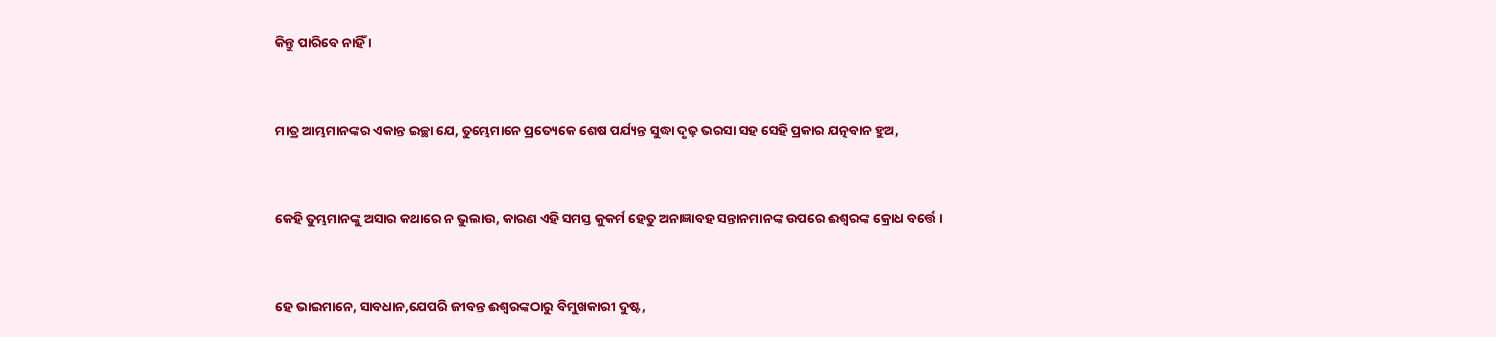କିନ୍ତୁ ପାରିବେ ନାହିଁ ।


ମାତ୍ର ଆମ୍ଭମାନଙ୍କର ଏକାନ୍ତ ଇଚ୍ଛା ଯେ, ତୁମ୍ଭେମାନେ ପ୍ରତ୍ୟେକେ ଶେଷ ପର୍ଯ୍ୟନ୍ତ ସୁଦ୍ଧା ଦୃଢ଼ ଭରସା ସହ ସେହି ପ୍ରକାର ଯତ୍ନବାନ ହୁଅ,


କେହି ତୁମ୍ଭମାନଙ୍କୁ ଅସାର କଥାରେ ନ ଭୁଲାଉ, କାରଣ ଏହି ସମସ୍ତ କୁକର୍ମ ହେତୁ ଅନାଜ୍ଞାବହ ସନ୍ତାନମାନଙ୍କ ଉପରେ ଈଶ୍ୱରଙ୍କ କ୍ରୋଧ ବର୍ତ୍ତେ ।


ହେ ଭାଇମାନେ, ସାବଧାନ,ଯେପରି ଜୀବନ୍ତ ଈଶ୍ୱରଙ୍କଠାରୁ ବିମୁଖକାରୀ ଦୁଷ୍ଟ,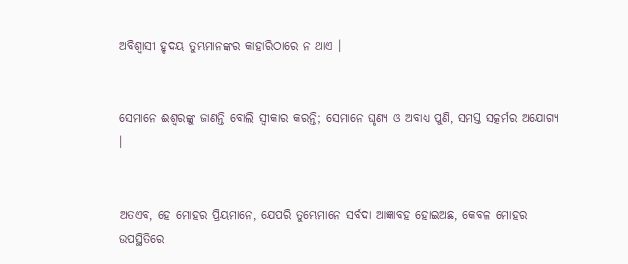ଅବିଶ୍ୱାସୀ ହୃଦୟ ତୁମ୍ଭମାନଙ୍କର କାହାରିଠାରେ ନ ଥାଏ ।


ସେମାନେ ଈଶ୍ୱରଙ୍କୁ ଜାଣନ୍ତି ବୋଲି ସ୍ୱୀକାର କରନ୍ତି; ସେମାନେ ଘୃଣ୍ୟ ଓ ଅବାଧ୍ୟ ପୁଣି, ସମସ୍ତ ସତ୍କର୍ମର ଅଯୋଗ୍ୟ ।


ଅତଏବ, ହେ ମୋହର ପ୍ରିୟମାନେ, ଯେପରି ତୁମ୍ଭେମାନେ ସର୍ବଦା ଆଜ୍ଞାବହ ହୋଇଅଛ, କେବଳ ମୋହର ଉପସ୍ଥିତିରେ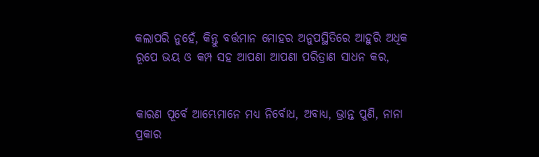କଲାପରି ନୁହେଁ, କିନ୍ତୁ ବର୍ତ୍ତମାନ ମୋହର ଅନୁପସ୍ଥିତିରେ ଆହୁରି ଅଧିକ ରୂପେ ଭୟ ଓ କମ୍ପ ସହ ଆପଣା ଆପଣା ପରିତ୍ରାଣ ସାଧନ କର,


କାରଣ ପୂର୍ବେ ଆମ୍ଭେମାନେ ମଧ୍ୟ ନିର୍ବୋଧ, ଅବାଧ୍ୟ, ଭ୍ରାନ୍ତ ପୁଣି, ନାନା ପ୍ରକାର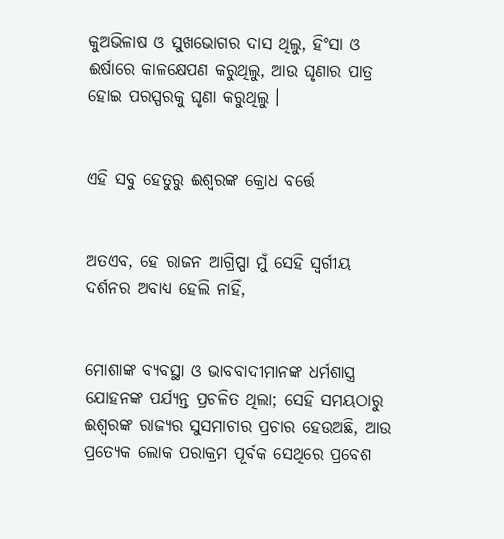କୁଅଭିଳାଷ ଓ ସୁଖଭୋଗର ଦାସ ଥିଲୁ, ହିଂସା ଓ ଈର୍ଷାରେ କାଳକ୍ଷେପଣ କରୁଥିଲୁ, ଆଉ ଘୃଣାର ପାତ୍ର ହୋଇ ପରସ୍ପରକୁ ଘୃଣା କରୁଥିଲୁ ।


ଏହି ସବୁ ହେତୁରୁ ଈଶ୍ୱରଙ୍କ କ୍ରୋଧ ବର୍ତ୍ତେ


ଅତଏବ, ହେ ରାଜନ ଆଗ୍ରିପ୍ପା ମୁଁ ସେହି ସ୍ୱର୍ଗୀୟ ଦର୍ଶନର ଅବାଧ୍ୟ ହେଲି ନାହିଁ,


ମୋଶାଙ୍କ ବ୍ୟବସ୍ଥା ଓ ଭାବବାଦୀମାନଙ୍କ ଧର୍ମଶାସ୍ତ୍ର ଯୋହନଙ୍କ ପର୍ଯ୍ୟନ୍ତ ପ୍ରଚଳିତ ଥିଲା; ସେହି ସମୟଠାରୁ ଈଶ୍ୱରଙ୍କ ରାଜ୍ୟର ସୁସମାଚାର ପ୍ରଚାର ହେଉଅଛି, ଆଉ ପ୍ରତ୍ୟେକ ଲୋକ ପରାକ୍ରମ ପୂର୍ବକ ସେଥିରେ ପ୍ରବେଶ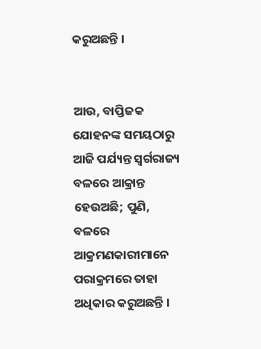କରୁଅଛନ୍ତି ।


ଆଉ, ବାପ୍ତିଜକ ଯୋହନଙ୍କ ସମୟଠାରୁ ଆଜି ପର୍ଯ୍ୟନ୍ତ ସ୍ୱର୍ଗରାଜ୍ୟ ବଳରେ ଆକ୍ରାନ୍ତ ହେଉଅଛି; ପୁଣି, ବଳରେ ଆକ୍ରମଣକାରୀମାନେ ପରାକ୍ରମରେ ତାହା ଅଧିକାର କରୁଅଛନ୍ତି ।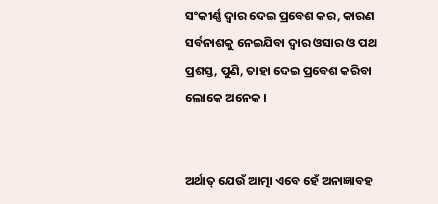ସଂକୀର୍ଣ୍ଣ ଦ୍ୱାର ଦେଇ ପ୍ରବେଶ କର, କାରଣ ସର୍ବନାଶକୁ ନେଇଯିବା ଦ୍ୱାର ଓସାର ଓ ପଥ ପ୍ରଶସ୍ତ, ପୁଣି, ତାହା ଦେଇ ପ୍ରବେଶ କରିବା ଲୋକେ ଅନେକ ।


ଅର୍ଥାତ୍ ଯେଉଁ ଆତ୍ମା ଏବେ ହେଁ ଅନାଜ୍ଞାବହ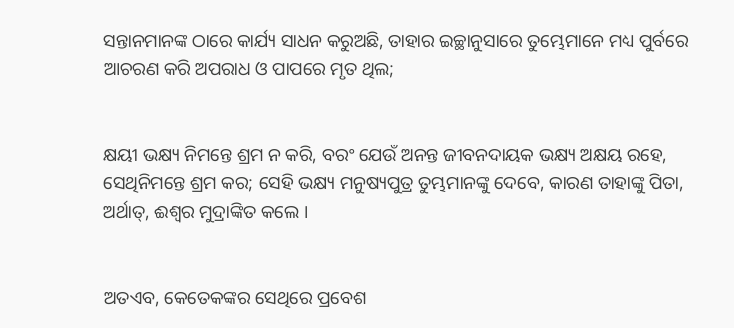ସନ୍ତାନମାନଙ୍କ ଠାରେ କାର୍ଯ୍ୟ ସାଧନ କରୁଅଛି, ତାହାର ଇଚ୍ଛାନୁସାରେ ତୁମ୍ଭେମାନେ ମଧ୍ୟ ପୁର୍ବରେ ଆଚରଣ କରି ଅପରାଧ ଓ ପାପରେ ମୃତ ଥିଲ;


କ୍ଷୟୀ ଭକ୍ଷ୍ୟ ନିମନ୍ତେ ଶ୍ରମ ନ କରି, ବରଂ ଯେଉଁ ଅନନ୍ତ ଜୀବନଦାୟକ ଭକ୍ଷ୍ୟ ଅକ୍ଷୟ ରହେ, ସେଥିନିମନ୍ତେ ଶ୍ରମ କର; ସେହି ଭକ୍ଷ୍ୟ ମନୁଷ୍ୟପୁତ୍ର ତୁମ୍ଭମାନଙ୍କୁ ଦେବେ, କାରଣ ତାହାଙ୍କୁ ପିତା, ଅର୍ଥାତ୍‍, ଈଶ୍ୱର ମୁଦ୍ରାଙ୍କିତ କଲେ ।


ଅତଏବ, କେତେକଙ୍କର ସେଥିରେ ପ୍ରବେଶ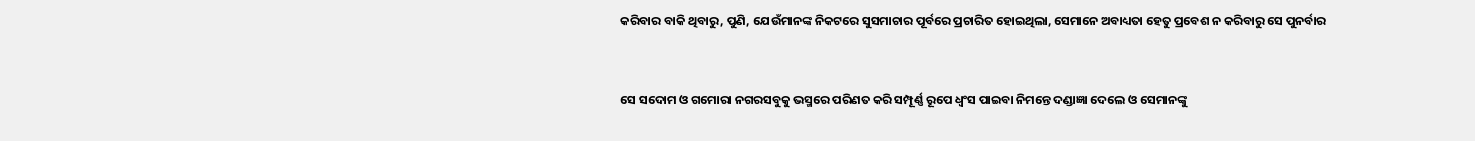କରିବାର ବାକି ଥିବାରୁ, ପୁଣି, ଯେଉଁମାନଙ୍କ ନିକଟରେ ସୁସମାଚାର ପୂର୍ବରେ ପ୍ରଚାରିତ ହୋଇଥିଲା, ସେମାନେ ଅବାଧ୍ୟତା ହେତୁ ପ୍ରବେଶ ନ କରିବାରୁ ସେ ପୁନର୍ବାର


ସେ ସଦୋମ ଓ ଗମୋରା ନଗରସବୁକୁ ଭସ୍ମରେ ପରିଣତ କରି ସମ୍ପୂର୍ଣ୍ଣ ରୂପେ ଧ୍ୱଂସ ପାଇବା ନିମନ୍ତେ ଦଣ୍ଡାଜ୍ଞା ଦେଲେ ଓ ସେମାନଙ୍କୁ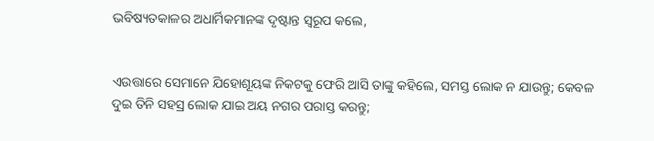ଭବିଷ୍ୟତକାଳର ଅଧାର୍ମିକମାନଙ୍କ ଦୃଷ୍ଟାନ୍ତ ସ୍ୱରୂପ କଲେ,


ଏଉତ୍ତାରେ ସେମାନେ ଯିହୋଶୂୟଙ୍କ ନିକଟକୁ ଫେରି ଆସି ତାଙ୍କୁ କହିଲେ, ସମସ୍ତ ଲୋକ ନ ଯାଉନ୍ତୁ; କେବଳ ଦୁଇ ତିନି ସହସ୍ର ଲୋକ ଯାଇ ଅୟ ନଗର ପରାସ୍ତ କରନ୍ତୁ;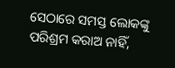ସେଠାରେ ସମସ୍ତ ଲୋକଙ୍କୁ ପରିଶ୍ରମ କରାଅ ନାହିଁ,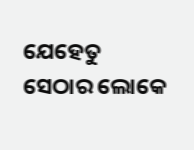ଯେହେତୁ ସେଠାର ଲୋକେ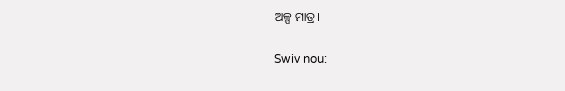ଅଳ୍ପ ମାତ୍ର।


Swiv nou: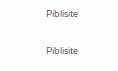Piblisite


Piblisite